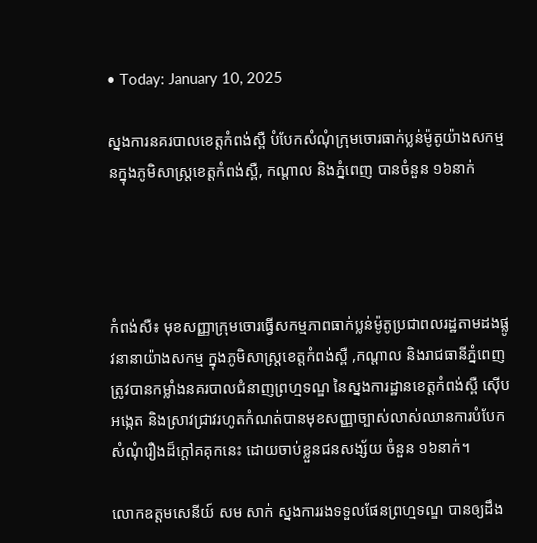• Today: January 10, 2025

ស្នងការនគរបាលខេត្តកំពង់ស្ពឺ បំបែកសំណុំក្រុមចោរធាក់ប្លន់ម៉ូតូយ៉ាងសកម្មនក្នុងភូមិសាស្រ្តខេត្តកំពង់ស្ពឺ, កណ្តាល និងភ្នំពេញ បានចំនួន ១៦នាក់




កំពង់សឺ៖ មុខសញ្ញាក្រុមចោរធ្វើសកម្មភាពធាក់ប្លន់ម៉ូតូប្រជាពលរដ្ឋតាមដងផ្លូវនានាយ៉ាងសកម្ម ក្នុងភូមិសាស្ត្រខេត្តកំពង់ស្ពឺ ,កណ្តាល និងរាជធានីភ្នំពេញ ត្រូវបានកម្លាំងនគរបាលជំនាញព្រហ្មទណ្ឌ នៃស្នងការដ្ឋានខេត្តកំពង់ស្ពឺ ស៊ើបអង្កេត និងស្រាវជ្រាវរហូតកំណត់បានមុខសញ្ញាច្បាស់លាស់ឈានការបំបែកសំណុំរឿងដ៏ក្តៅគគុកនេះ ដោយចាប់ខ្លួនជនសង្ស័យ ចំនួន ១៦នាក់។

លោកឧត្តមសេនីយ៍ សម សាក់ ស្នងការរងទទួលផែនព្រហ្មទណ្ឌ បានឲ្យដឹង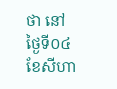ថា នៅថ្ងៃទី០៤ ខែសីហា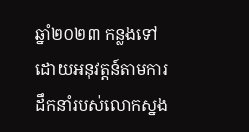ឆ្នាំ២០២៣ កន្លងទៅដោយអនុវត្តន៍តាមការដឹកនាំរបស់លោកស្នង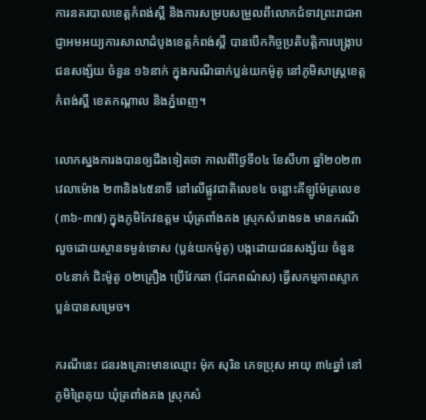ការនគរបាលខេត្តកំពង់ស្ពឺ និងការសម្របសម្រួលពីលោកជំទាវព្រះរាជអាជ្ញាអមអយ្យការសាលាដំបូងខេត្តកំពង់ស្ពឺ បានបើកកិច្ចប្រតិបត្តិការបង្រ្កាបជនសង្ស័យ ចំនួន ១៦នាក់ ក្នុងករណីធាក់ប្លន់យកម៉ូតូ នៅភូមិសាស្ត្រខេត្តកំពង់ស្ពឺ ខេតកណ្តាល និងភ្នំពេញ។

លោកស្នងការងបានឲ្យដឹងទៀតថា កាលពីថ្ងៃទី០៤ ខែសីហា ឆ្នាំ២០២៣ វេលាម៉ោង ២៣និង៤៥នាទី នៅលើផ្លូវជាតិលេខ៤ ចន្លោះគីឡូម៉ែត្រលេខ (៣៦-៣៧) ក្នុងភូមិកែវឧត្តម ឃុំត្រពាំងគង ស្រុកសំរោងទង មានករណីលួចដោយស្ថានទម្ងន់ទោស (ប្លន់យកម៉ូតូ) បង្កដោយជនសង្ស័យ ចំនួន ០៤នាក់ ជិះម៉ូតូ ០២គ្រឿង ប្រើវែកឆា (ដែកពណ៌ស) ធ្វើសកម្មភាពស្ទាកប្លន់បានសម្រេច។

ករណីនេះ ជនរងគ្រោះមានឈ្មោះ ម៉ុក សុរិន ភេទប្រុស អាយុ ៣៤ឆ្នាំ នៅភូមិព្រៃគុយ ឃុំត្រពាំងគង ស្រុកសំ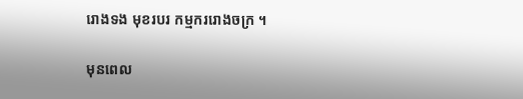រោងទង មុខរបរ កម្មកររោងចក្រ ។

មុនពេល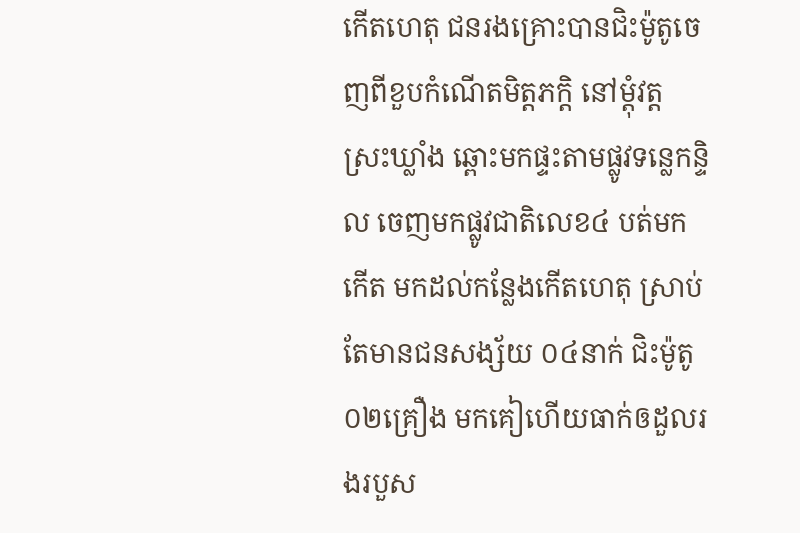កើតហេតុ ជនរងគ្រោះបានជិះម៉ូតូចេញពីខួបកំណើតមិត្តភក្តិ នៅម្តុំវត្តស្រះឃ្លាំង ឆ្ពោះមកផ្ទះតាមផ្លូវទន្លេកន្ទិល ចេញមកផ្លូវជាតិលេខ៤ បត់មកកើត មកដល់កន្លែងកើតហេតុ ស្រាប់តែមានជនសង្ស័យ ០៤នាក់ ជិះម៉ូតូ ០២គ្រឿង មកគៀហើយធាក់ឲដួលរងរបួស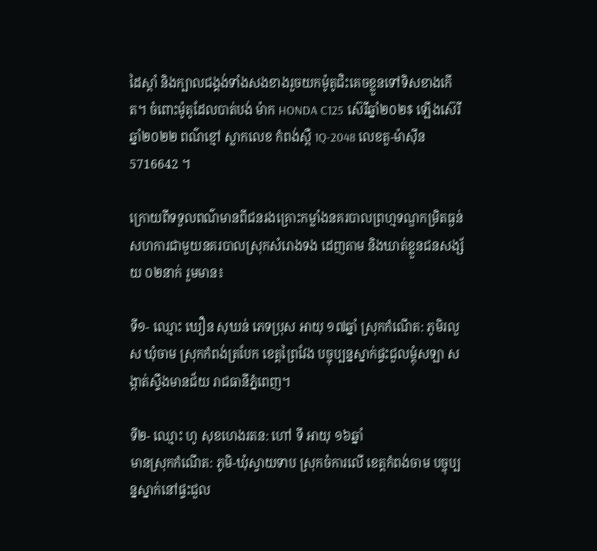ដៃស្តាំ និងក្បាលជង្គង់ទាំងសងខាងរួចយកម៉ូតូជិះគេចខ្លួនទៅទិសខាងកើត។ ចំពោះម៉ូតូដែលបាត់បង់ ម៉ាក HONDA C125 ស៊េរីឆ្នាំ២០២$ ឡើងស៊េរីឆ្នាំ២០២២ ពណ៌ខ្មៅ ស្លាកលេខ កំពង់ស្ពឺ 1Q-2048 លេខតួ-ម៉ាស៊ីន 5716642 ។

ក្រោយពីទទួលពណ៌មានពីជនរងគ្រោះកម្លាំងនគរបាលព្រហ្មទណ្ឌកម្រិតធ្ងន់ សហការជាមួយនគរបាលស្រុកសំរោងទង ដេញតាម និងឃាត់ខ្លួនជនសង្ស័យ ០២នាក់ រួមមាន៖

ទី១- ឈ្មោះ ឃឿន សុឃន់ ភេទប្រុស អាយុ ១៧ឆ្នាំ ស្រុកកំណើត: ភូមិរលួស ឃុំចាម ស្រុកកំពង់ត្របែក ខេត្តព្រៃវែង បច្ចុប្បន្នស្នាក់ផ្ទះជួលម្តុំសឡា សង្កាត់ស្ទឹងមានជ័យ រាជធានីភ្នំពេញ។

ទី២- ឈ្មោះ ហូ សុខហេងរតន: ហៅ ទី អាយុ ១៦ឆ្នាំ
មានស្រុកកំណើត: ភូមិ-ឃុំស្វាយទាប ស្រុកចំការលើ ខេត្តកំពង់ចាម បច្ចុប្បន្នស្នាក់នៅផ្ទះជួល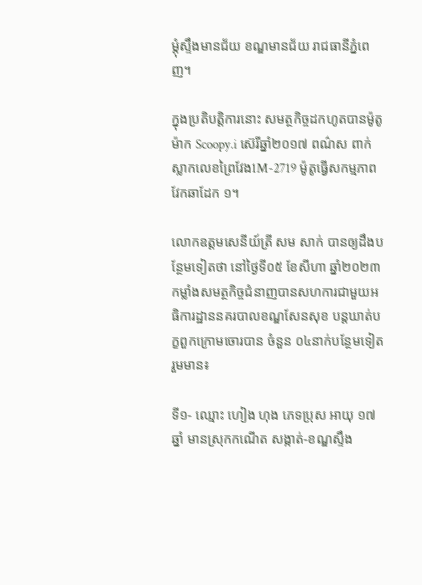ម្តុំស្ទឹងមានជ័យ ខណ្ឌមានជ័យ រាជធានីភ្នំពេញ។

ក្នុងប្រតិបត្តិការនោះ សមត្ថកិច្ចដកហូតបានម៉ូតូ ម៉ាក Scoopy.i ស៊េរីឆ្នាំ២០១៧ ពណ៌ស ពាក់ស្លាកលេខព្រៃវែង1M-2719 ម៉ូតូធ្វើសកម្មភាព វែកឆាដែក ១។

លោកឧត្តមសេនីយ៍ត្រី សម សាក់ បានឲ្យដឹងបន្ថែមទៀតថា នៅថ្ងៃទី០៥ ខែសីហា ឆ្នាំ២០២៣ កម្លាំងសមត្ថកិច្ចជំនាញបានសហការជាមួយអធិការដ្ឋាននគរបាលខណ្ឌសែនសុខ បន្តឃាត់បក្ខពួកក្រោមចោរបាន ចំនួន ០៤នាក់បន្ថែមទៀត រួមមាន៖

ទី១- ឈ្មោះ ហៀង ហុង ភេទប្រុស អាយុ ១៧ឆ្នាំ មានស្រុកកណើត សង្កាត់-ខណ្ឌស្ទឹង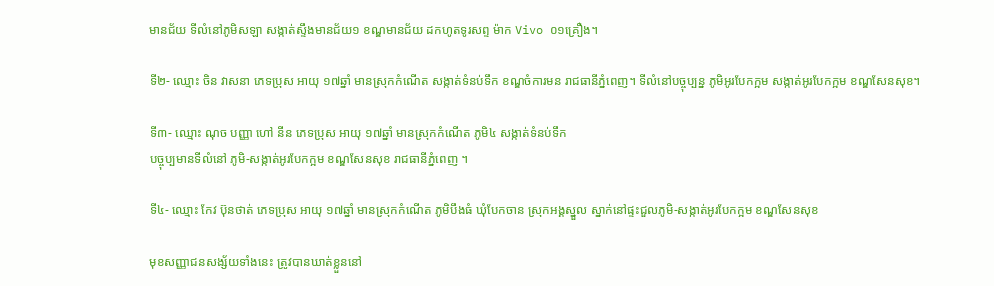មានជ័យ ទីលំនៅភូមិសឡា សង្កាត់ស្ទឹងមានជ័យ១ ខណ្ឌមានជ័យ ដកហូតទូរសព្ទ ម៉ាក Vivo ០១គ្រឿង។

ទី២- ឈ្មោះ ចិន វាសនា ភេទប្រុស អាយុ ១៧ឆ្នាំ មានស្រុកកំណើត សង្កាត់ទំនប់ទឹក ខណ្ឌចំការមន រាជធានីភ្នំពេញ។ ទីលំនៅបច្ចុប្បន្ន ភូមិអូរបែកក្អម សង្កាត់អូរបែកក្អម ខណ្ឌសែនសុខ។

ទី៣- ឈ្មោះ ណុច បញ្ញា ហៅ នីន ភេទប្រុស អាយុ ១៧ឆ្នាំ មានស្រុកកំណើត ភូមិ៤ សង្កាត់ទំនប់ទឹក
បច្ចុប្បមានទីលំនៅ ភូមិ-សង្កាត់អូរបែកក្អម ខណ្ឌសែនសុខ រាជធានីភ្នំពេញ ។

ទី៤- ឈ្មោះ កែវ ប៊ុនថាត់ ភេទប្រុស អាយុ ១៧ឆ្នាំ មានស្រុកកំណើត ភូមិបឹងធំ ឃុំបែកចាន ស្រុកអង្គស្នួល ស្នាក់នៅផ្ទះជួលភូមិ-សង្កាត់អូរបែកក្អម ខណ្ឌសែនសុខ

មុខសញ្ញាជនសង្ស័យទាំងនេះ ត្រូវបានឃាត់ខ្លួននៅ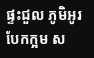ផ្ទះជួល ភូមិអូរបែកក្អម ស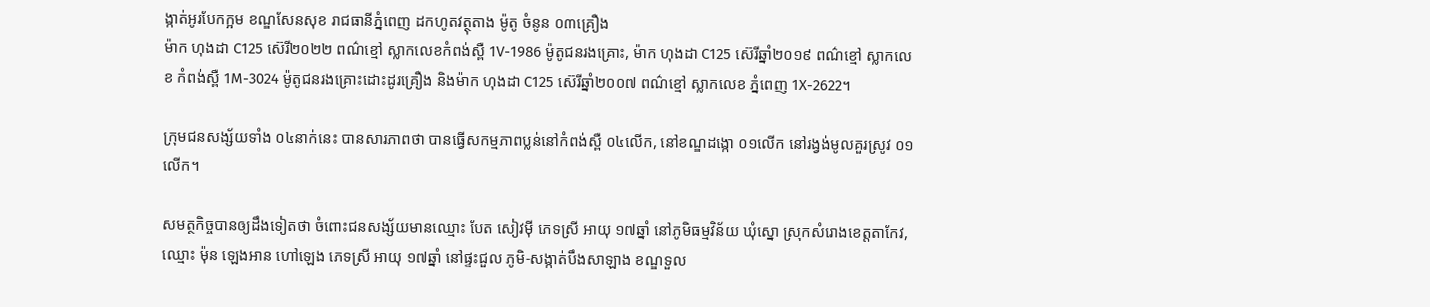ង្កាត់អូរបែកក្អម ខណ្ឌសែនសុខ រាជធានីភ្នំពេញ ដកហូតវត្ថុតាង ម៉ូតូ ចំនូន ០៣គ្រឿង
ម៉ាក ហុងដា C125 ស៊េរី២០២២ ពណ៌ខ្មៅ ស្លាកលេខកំពង់ស្ពឺ 1V-1986 ម៉ូតូជនរងគ្រោះ, ម៉ាក ហុងដា C125 ស៊េរីឆ្នាំ២០១៩ ពណ៌ខ្មៅ ស្លាកលេខ កំពង់ស្ពឺ 1M-3024 ម៉ូតូជនរងគ្រោះដោះដូរគ្រឿង និងម៉ាក ហុងដា C125 ស៊េរីឆ្នាំ២០០៧ ពណ៌ខ្មៅ ស្លាកលេខ ភ្នំពេញ 1X-2622។

ក្រុមជនសង្ស័យទាំង ០៤នាក់នេះ បានសារភាពថា បានធ្វើសកម្មភាពប្លន់នៅកំពង់ស្ពឺ ០៤លើក, នៅខណ្ឌដង្កោ ០១លើក នៅរង្វង់មូលគួរស្រូវ ០១លើក។

សមត្ថកិច្ចបានឲ្យដឹងទៀតថា ចំពោះជនសង្ស័យមានឈ្មោះ បែត សៀវម៉ី ភេទស្រី អាយុ ១៧ឆ្នាំ នៅភូមិធម្មវិន័យ ឃុំស្នោ ស្រុកសំរោងខេត្តតាកែវ, ឈ្មោះ ម៉ុន ឡេងអាន ហៅឡេង ភេទស្រី អាយុ ១៧ឆ្នាំ នៅផ្ទះជួល ភូមិ-សង្កាត់បឹងសាឡាង ខណ្ឌទួល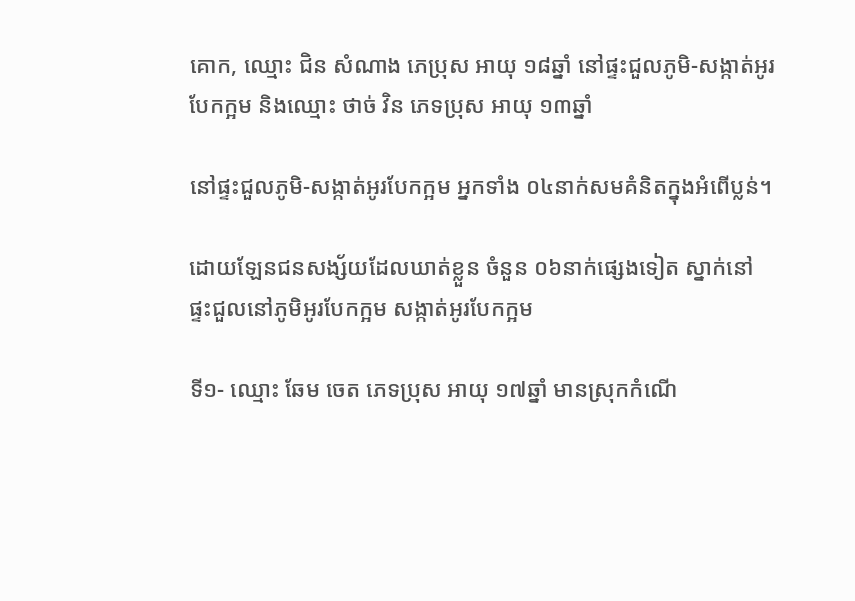គោក, ឈ្មោះ ជិន សំណាង ភេប្រុស អាយុ ១៨ឆ្នាំ នៅផ្ទះជួលភូមិ-សង្កាត់អូរបែកក្អម និងឈ្មោះ ថាច់ វិន ភេទប្រុស អាយុ ១៣ឆ្នាំ

នៅផ្ទះជួលភូមិ-សង្កាត់អូរបែកក្អម អ្នកទាំង ០៤នាក់សមគំនិតក្នុងអំពើប្លន់។

ដោយឡែនជនសង្ស័យដែលឃាត់ខ្លួន ចំនួន ០៦នាក់ផ្សេងទៀត ស្នាក់នៅផ្ទះជួលនៅភូមិអូរបែកក្អម សង្កាត់អូរបែកក្អម

ទី១- ឈ្មោះ ឆែម ចេត ភេទប្រុស អាយុ ១៧ឆ្នាំ មានស្រុកកំណើ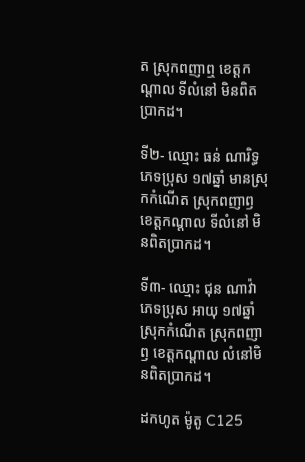ត ស្រុកពញាឮ ខេត្តកណ្តាល ទីលំនៅ មិនពិតប្រាកដ។

ទី២- ឈ្មោះ ធន់ ណារិទ្ធ ភេទប្រុស ១៧ឆ្នាំ មានស្រុកកំណើត ស្រុកពញាឭ ខេត្តកណ្តាល ទីលំនៅ មិនពិតប្រាកដ។

ទី៣- ឈ្មោះ ជុន ណាវ៉ា ភេទប្រុស អាយុ ១៧ឆ្នាំ
ស្រុកកំណើត ស្រុកពញាឭ ខេត្តកណ្តាល លំនៅមិនពិតប្រាកដ។

ដកហូត ម៉ូតូ C125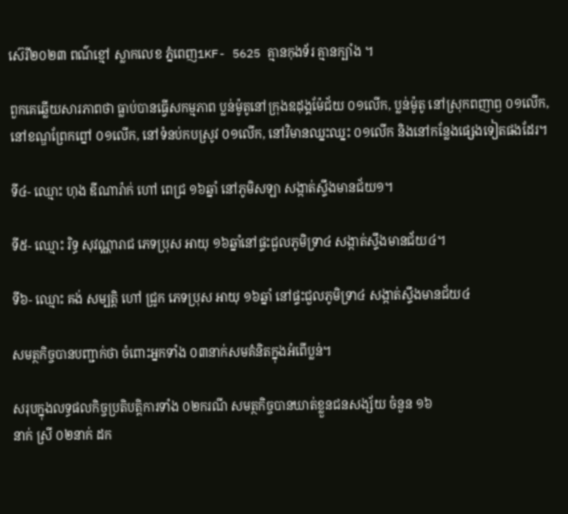ស៊េរី២០២៣ ពណ៌ខ្មៅ ស្លាកលេខ ភ្នំពេញ1KF- 5625 គ្មានកុងទ័រ គ្មានក្បាំង ។

ពួកគេឆ្លើយសារភាពថា ធ្លាប់បានធ្វើសកម្មភាព ប្លន់ម៉ូតូនៅក្រុងឧដុង្គម៉ែជ័យ ០១លើក, ប្លន់ម៉ូតូ នៅស្រុកពញាឭ ០១លើក, នៅខណ្ឌព្រែកព្នៅ ០១លើក, នៅទំនប់កបស្រូវ ០១លើក, នៅវិមានឈ្នះឈ្នះ ០១លើក និងនៅកន្លែងផ្សេងទៀតផងដែរ។

ទី៤- ឈ្មោះ ហុង ឌីណារ៉ាក់ ហៅ ពេជ្រ ១៦ឆ្នាំ នៅភូមិសឡា សង្កាត់ស្ទឹងមានជ័យ១។

ទី៥- ឈ្មោះ រិទ្ធ សុវណ្ណារាជ ភេទប្រុស អាយុ ១៦ឆ្នាំនៅផ្ទះជួលភូមិទ្រា៤ សង្កាត់ស្ទឹងមានជ័យ៤។

ទី៦- ឈ្មោះ គង់ សម្បត្តិ ហៅ ជ្រូក ភេទប្រុស អាយុ ១៦ឆ្នាំ នៅផ្ទះជួលភូមិទ្រា៤ សង្កាត់ស្ទឹងមានជ័យ៤

សមត្ថកិច្ចបានបញ្ជាក់ថា ចំពោះអ្នកទាំង ០៣នាក់សមគំនិតក្នុងអំពើប្លន់។

សរុបក្នុងលទ្ធផលកិច្ចប្រតិបត្តិការទាំង ០២ករណី សមត្ថកិច្ចបានឃាត់ខ្លួនជនសង្ស័យ ចំនួន ១៦
នាក់ ស្រី ០២នាក់ ដក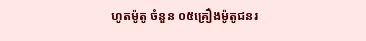ហូតម៉ូតូ ចំនួន ០៥គ្រឿងម៉ូតូជនរ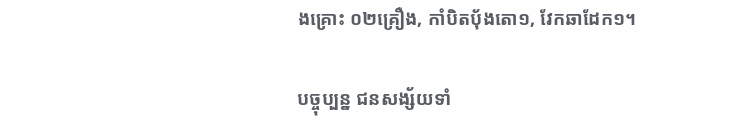ងគ្រោះ ០២គ្រឿង, កាំបិតបុ័ងតោ១, វែកឆាដែក១។

បច្ចុប្បន្ន ជនសង្ស័យទាំ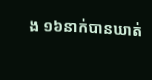ង ១៦នាក់បានឃាត់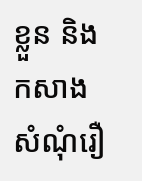ខ្លួន និងកសាងសំណុំរឿ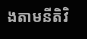ងតាមនីតិវិ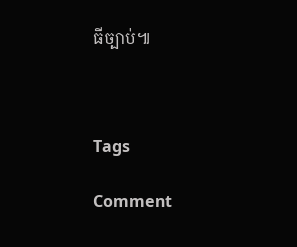ធីច្បាប់៕



Tags

Comment